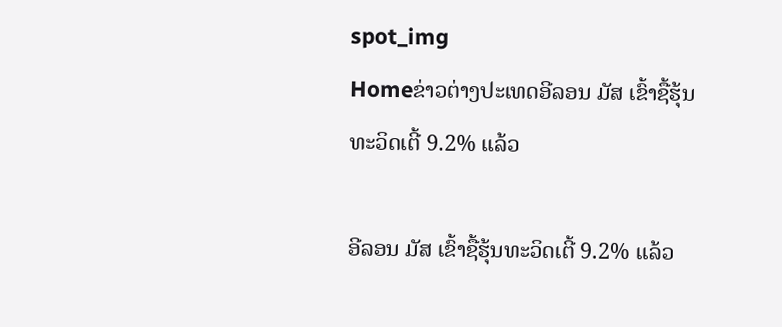spot_img
Homeຂ່າວຕ່າງປະເທດອີລອນ ມັສ ເຂົ້າຊື້ຮຸ້ນທະວິດເຕີ້ 9.2% ແລ້ວ

ອີລອນ ມັສ ເຂົ້າຊື້ຮຸ້ນທະວິດເຕີ້ 9.2% ແລ້ວ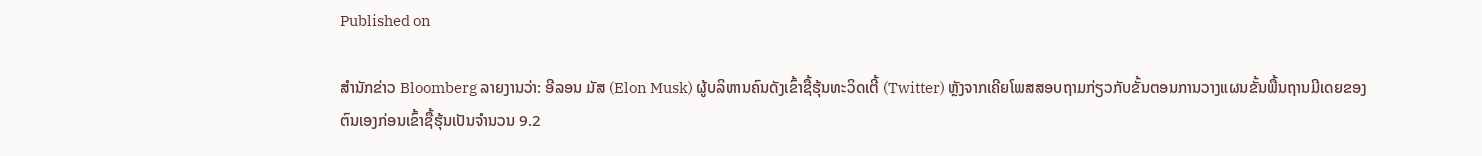Published on

ສຳນັກຂ່າວ Bloomberg ລາຍງານວ່າ: ອີລອນ ມັສ (Elon Musk) ຜູ້ບລິຫານຄົນດັງເຂົ້າຊື້ຮຸ້ນທະວິດເຕີ້ (Twitter) ຫຼັງຈາກເຄີຍໂພສສອບຖາມກ່ຽວກັບຂັ້ນຕອນການວາງແຜນຂັ້ນພື້ນຖານມີເດຍຂອງຕົນເອງກ່ອນເຂົ້າຊື້ຮຸ້ນເປັນຈຳນວນ 9.2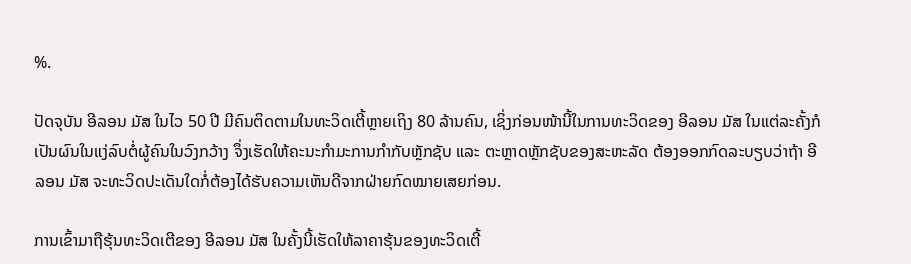%.

ປັດຈຸບັນ ອີລອນ ມັສ ໃນໄວ 50 ປີ ມີຄົນຕິດຕາມໃນທະວິດເຕີ້ຫຼາຍເຖິງ 80 ລ້ານຄົນ, ເຊິ່ງກ່ອນໜ້ານີ້ໃນການທະວິດຂອງ ອີລອນ ມັສ ໃນແຕ່ລະຄັ້ງກໍເປັນຜົນໃນແງ່ລົບຕໍ່ຜູ້ຄົນໃນວົງກວ້າງ ຈຶ່ງເຮັດໃຫ້ຄະນະກຳມະການກຳກັບຫຼັກຊັບ ແລະ ຕະຫຼາດຫຼັກຊັບຂອງສະຫະລັດ ຕ້ອງອອກກົດລະບຽບວ່າຖ້າ ອີລອນ ມັສ ຈະທະວິດປະເດັນໃດກໍ່ຕ້ອງໄດ້ຮັບຄວາມເຫັນດີຈາກຝ່າຍກົດໝາຍເສຍກ່ອນ.

ການເຂົ້າມາຖືຮຸ້ນທະວິດເຕີຂອງ ອີລອນ ມັສ ໃນຄັ້ງນີ້ເຮັດໃຫ້ລາຄາຮຸ້ນຂອງທະວິດເຕີ້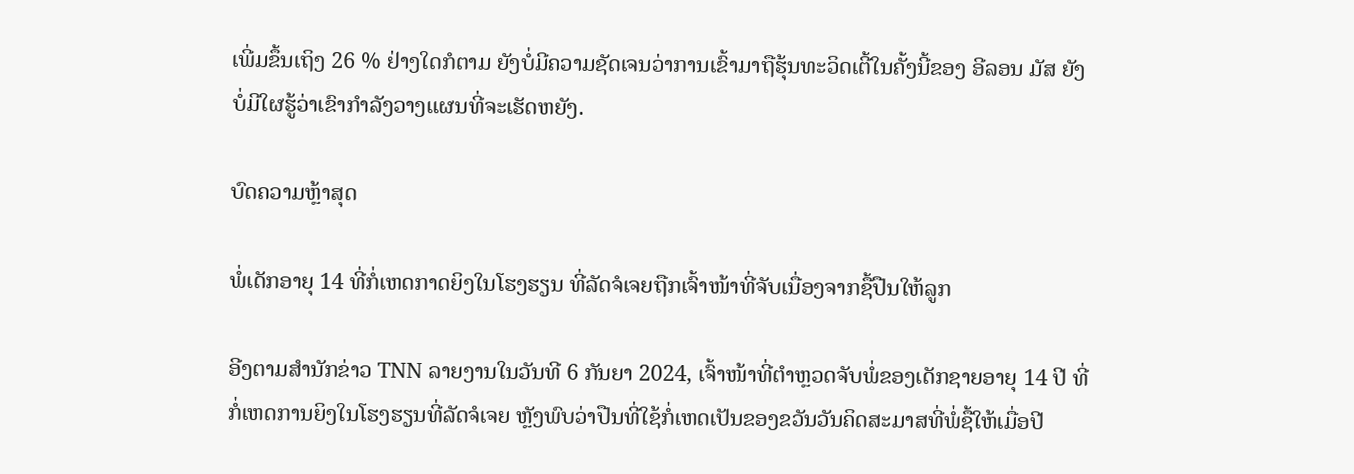ເພີ່ມຂຶ້ນເຖິງ 26 % ຢ່າງໃດກໍຕາມ ຍັງບໍ່ມີຄວາມຊັດເຈນວ່າການເຂົ້າມາຖືຮຸ້ນທະວິດເຕີ້ໃນຄັ້ງນີ້ຂອງ ອີລອນ ມັສ ຍັງບໍ່ມີໃຜຮູ້ວ່າເຂົາກຳລັງວາງແຜນທີ່ຈະເຮັດຫຍັງ.

ບົດຄວາມຫຼ້າສຸດ

ພໍ່ເດັກອາຍຸ 14 ທີ່ກໍ່ເຫດກາດຍິງໃນໂຮງຮຽນ ທີ່ລັດຈໍເຈຍຖືກເຈົ້າໜ້າທີ່ຈັບເນື່ອງຈາກຊື້ປືນໃຫ້ລູກ

ອີງຕາມສຳນັກຂ່າວ TNN ລາຍງານໃນວັນທີ 6 ກັນຍາ 2024, ເຈົ້າໜ້າທີ່ຕຳຫຼວດຈັບພໍ່ຂອງເດັກຊາຍອາຍຸ 14 ປີ ທີ່ກໍ່ເຫດການຍິງໃນໂຮງຮຽນທີ່ລັດຈໍເຈຍ ຫຼັງພົບວ່າປືນທີ່ໃຊ້ກໍ່ເຫດເປັນຂອງຂວັນວັນຄິດສະມາສທີ່ພໍ່ຊື້ໃຫ້ເມື່ອປີ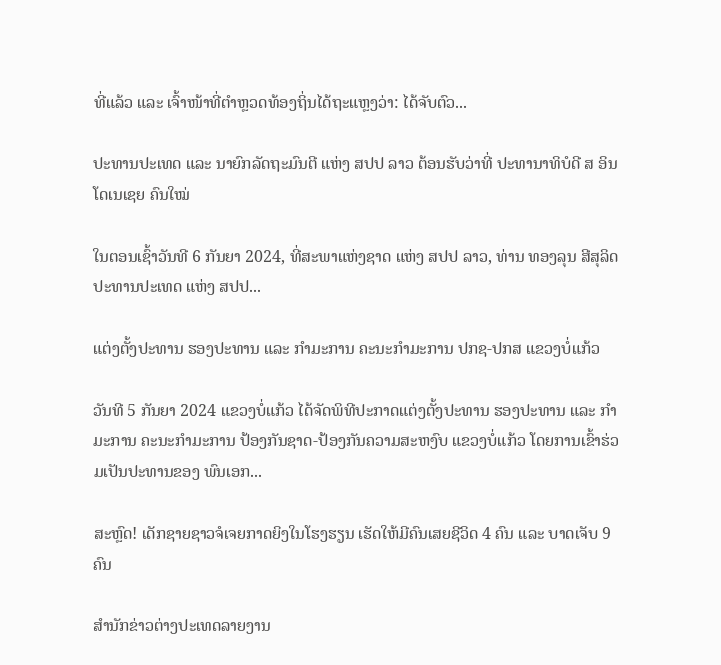ທີ່ແລ້ວ ແລະ ເຈົ້າໜ້າທີ່ຕຳຫຼວດທ້ອງຖິ່ນໄດ້ຖະແຫຼງວ່າ: ໄດ້ຈັບຕົວ...

ປະທານປະເທດ ແລະ ນາຍົກລັດຖະມົນຕີ ແຫ່ງ ສປປ ລາວ ຕ້ອນຮັບວ່າທີ່ ປະທານາທິບໍດີ ສ ອິນໂດເນເຊຍ ຄົນໃໝ່

ໃນຕອນເຊົ້າວັນທີ 6 ກັນຍາ 2024, ທີ່ສະພາແຫ່ງຊາດ ແຫ່ງ ສປປ ລາວ, ທ່ານ ທອງລຸນ ສີສຸລິດ ປະທານປະເທດ ແຫ່ງ ສປປ...

ແຕ່ງຕັ້ງປະທານ ຮອງປະທານ ແລະ ກຳມະການ ຄະນະກຳມະການ ປກຊ-ປກສ ແຂວງບໍ່ແກ້ວ

ວັນທີ 5 ກັນຍາ 2024 ແຂວງບໍ່ແກ້ວ ໄດ້ຈັດພິທີປະກາດແຕ່ງຕັ້ງປະທານ ຮອງປະທານ ແລະ ກຳມະການ ຄະນະກຳມະການ ປ້ອງກັນຊາດ-ປ້ອງກັນຄວາມສະຫງົບ ແຂວງບໍ່ແກ້ວ ໂດຍການເຂົ້າຮ່ວມເປັນປະທານຂອງ ພົນເອກ...

ສະຫຼົດ! ເດັກຊາຍຊາວຈໍເຈຍກາດຍິງໃນໂຮງຮຽນ ເຮັດໃຫ້ມີຄົນເສຍຊີວິດ 4 ຄົນ ແລະ ບາດເຈັບ 9 ຄົນ

ສຳນັກຂ່າວຕ່າງປະເທດລາຍງານ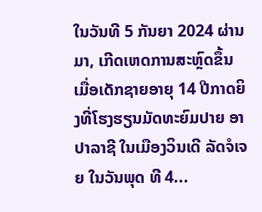ໃນວັນທີ 5 ກັນຍາ 2024 ຜ່ານມາ, ເກີດເຫດການສະຫຼົດຂຶ້ນເມື່ອເດັກຊາຍອາຍຸ 14 ປີກາດຍິງທີ່ໂຮງຮຽນມັດທະຍົມປາຍ ອາປາລາຊີ ໃນເມືອງວິນເດີ ລັດຈໍເຈຍ ໃນວັນພຸດ ທີ 4...